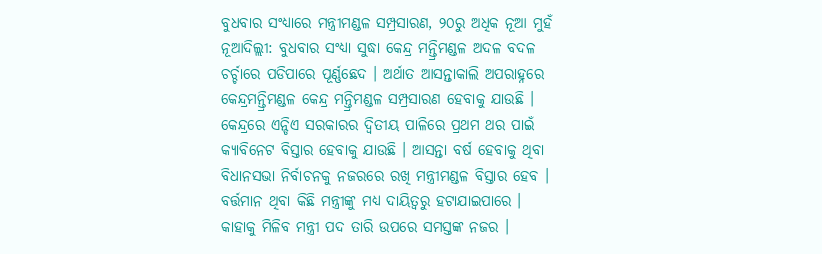ବୁଧବାର ସଂଧ୍ୟାରେ ମନ୍ତ୍ରୀମଣ୍ଡଳ ସମ୍ପ୍ରସାରଣ, ୨୦ରୁ ଅଧିକ ନୂଆ ମୁହଁ
ନୂଆଦିଲ୍ଲୀ: ବୁଧବାର ସଂଧ୍ୟା ସୁଦ୍ଧା କେନ୍ଦ୍ର ମନ୍ତ୍ରିମଣ୍ଡଳ ଅଦଳ ବଦଳ ଚର୍ଚ୍ଚାରେ ପଡିପାରେ ପୂର୍ଣ୍ଣଛେଦ । ଅର୍ଥାତ ଆସନ୍ତାକାଲି ଅପରାହ୍ନରେ କେନ୍ଦ୍ରମନ୍ତ୍ରିମଣ୍ଡଳ କେନ୍ଦ୍ର ମନ୍ତ୍ରିମଣ୍ଡଳ ସମ୍ପ୍ରସାରଣ ହେବାକୁ ଯାଉଛି । କେନ୍ଦ୍ରରେ ଏନ୍ଡିଏ ସରକାରର ଦ୍ବିତୀୟ ପାଳିରେ ପ୍ରଥମ ଥର ପାଇଁ କ୍ୟାବିନେଟ ବିସ୍ତାର ହେବାକୁ ଯାଉଛି । ଆସନ୍ତା ବର୍ଷ ହେବାକୁ ଥିବା ବିଧାନସଭା ନିର୍ବାଚନକୁ ନଜରରେ ରଖି ମନ୍ତ୍ରୀମଣ୍ଡଳ ବିସ୍ତାର ହେବ । ବର୍ତ୍ତମାନ ଥିବା କିଛି ମନ୍ତ୍ରୀଙ୍କୁ ମଧ୍ୟ ଦାୟିତ୍ବରୁ ହଟାଯାଇପାରେ । କାହାକୁ ମିଳିବ ମନ୍ତ୍ରୀ ପଦ ତାରି ଉପରେ ସମସ୍ତଙ୍କ ନଜର ।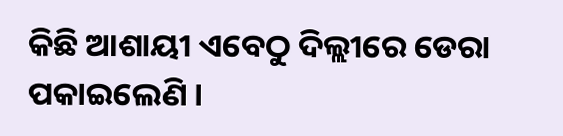କିଛି ଆଶାୟୀ ଏବେଠୁ ଦିଲ୍ଲୀରେ ଡେରା ପକାଇଲେଣି ।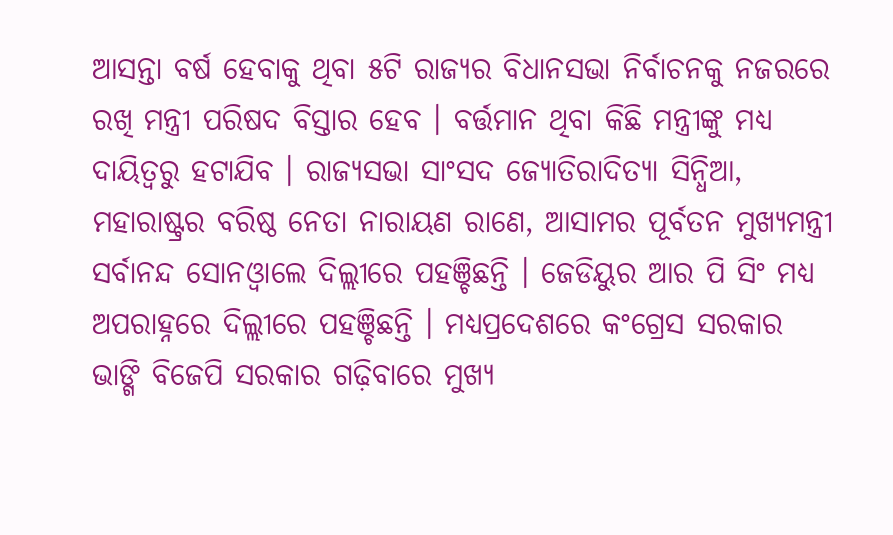ଆସନ୍ତା ବର୍ଷ ହେବାକୁ ଥିବା ୫ଟି ରାଜ୍ୟର ବିଧାନସଭା ନିର୍ବାଚନକୁ ନଜରରେ ରଖି ମନ୍ତ୍ରୀ ପରିଷଦ ବିସ୍ତାର ହେବ । ବର୍ତ୍ତମାନ ଥିବା କିଛି ମନ୍ତ୍ରୀଙ୍କୁ ମଧ୍ୟ ଦାୟିତ୍ବରୁ ହଟାଯିବ । ରାଜ୍ୟସଭା ସାଂସଦ ଜ୍ୟୋତିରାଦିତ୍ୟା ସିନ୍ଧିଆ, ମହାରାଷ୍ଟ୍ରର ବରିଷ୍ଠ ନେତା ନାରାୟଣ ରାଣେ, ଆସାମର ପୂର୍ବତନ ମୁଖ୍ୟମନ୍ତ୍ରୀ ସର୍ବାନନ୍ଦ ସୋନଓ୍ବାଲେ ଦିଲ୍ଲୀରେ ପହଞ୍ଚିଛନ୍ତି । ଜେଡିୟୁର ଆର ପି ସିଂ ମଧ୍ୟ ଅପରାହ୍ନରେ ଦିଲ୍ଲୀରେ ପହଞ୍ଚିଛନ୍ତି । ମଧ୍ୟପ୍ରଦେଶରେ କଂଗ୍ରେସ ସରକାର ଭାଙ୍ଗି ବିଜେପି ସରକାର ଗଢ଼ିବାରେ ମୁଖ୍ୟ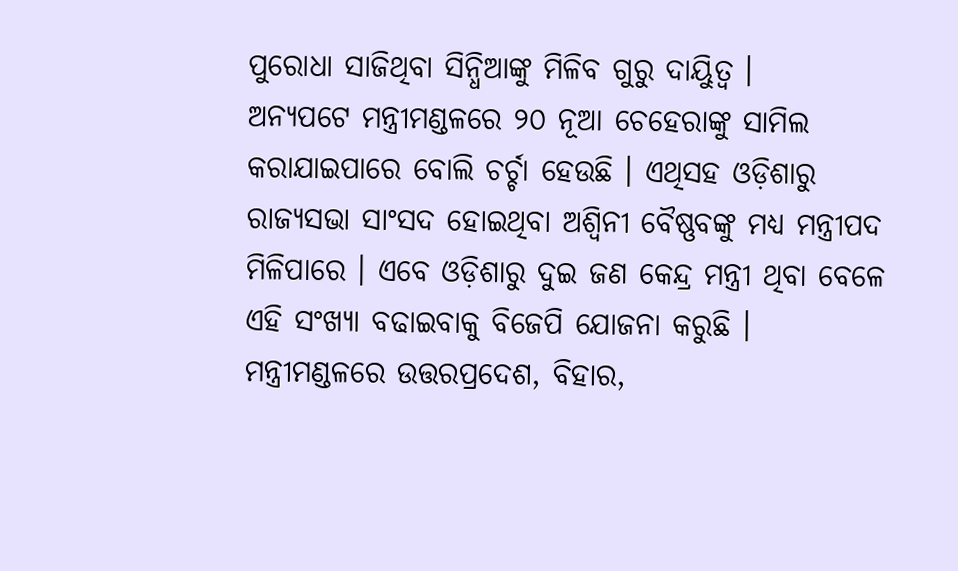ପୁରୋଧା ସାଜିଥିବା ସିନ୍ଧିଆଙ୍କୁ ମିଳିବ ଗୁରୁ ଦାୟିୁତ୍ବ ।
ଅନ୍ୟପଟେ ମନ୍ତ୍ରୀମଣ୍ଡଳରେ ୨୦ ନୂଆ ଚେହେରାଙ୍କୁ ସାମିଲ କରାଯାଇପାରେ ବୋଲି ଚର୍ଚ୍ଚା ହେଉଛି । ଏଥିସହ ଓଡ଼ିଶାରୁ ରାଜ୍ୟସଭା ସାଂସଦ ହୋଇଥିବା ଅଶ୍ବିନୀ ବୈଷ୍ଣବଙ୍କୁ ମଧ୍ୟ ମନ୍ତ୍ରୀପଦ ମିଳିପାରେ । ଏବେ ଓଡ଼ିଶାରୁ ଦୁଇ ଜଣ କେନ୍ଦ୍ର ମନ୍ତ୍ରୀ ଥିବା ବେଳେ ଏହି ସଂଖ୍ୟା ବଢାଇବାକୁ ବିଜେପି ଯୋଜନା କରୁଛି । ମନ୍ତ୍ରୀମଣ୍ଡଳରେ ଉତ୍ତରପ୍ରଦେଶ, ବିହାର,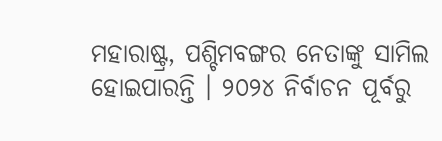ମହାରାଷ୍ଟ୍ର, ପଶ୍ଚିମବଙ୍ଗର ନେତାଙ୍କୁ ସାମିଲ ହୋଇପାରନ୍ତି । ୨୦୨୪ ନିର୍ବାଚନ ପୂର୍ବରୁ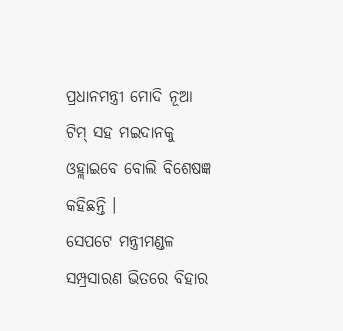ପ୍ରଧାନମନ୍ତ୍ରୀ ମୋଦି ନୂଆ ଟିମ୍ ସହ ମଇଦାନକୁ ଓହ୍ଲାଇବେ ବୋଲି ବିଶେଷଜ୍ଞ କହିଛନ୍ତି ।
ସେପଟେ ମନ୍ତ୍ରୀମଣ୍ଡଳ ସମ୍ପ୍ରସାରଣ ଭିତରେ ବିହାର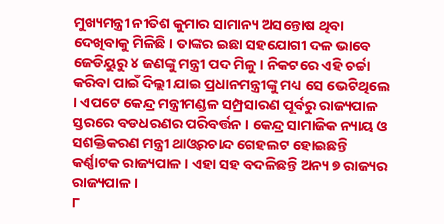ମୁଖ୍ୟମନ୍ତ୍ରୀ ନୀତିଶ କୁମାର ସାମାନ୍ୟ ଅସନ୍ତୋଷ ଥିବା ଦେଖିବାକୁ ମିଳିଛି । ତାଙ୍କର ଇଛା ସହଯୋଗୀ ଦଳ ଭାବେ ଜେଡିୟୁରୁ ୪ ଜଣଙ୍କୁ ମନ୍ତ୍ରୀ ପଦ ମିଳୁ । ନିକଟରେ ଏହି ଚର୍ଚ୍ଚା କରିବା ପାଇଁ ଦିଲ୍ଲୀ ଯାଇ ପ୍ରଧାନମନ୍ତ୍ରୀଙ୍କୁ ମଧ୍ୟ ସେ ଭେଟିଥିଲେ । ଏପଟେ କେନ୍ଦ୍ର ମନ୍ତ୍ରୀମଣ୍ଡଳ ସମ୍ପ୍ରସାରଣ ପୂର୍ବରୁ ରାଜ୍ୟପାଳ ସ୍ତରରେ ବଡଧରଣର ପରିବର୍ତ୍ତନ । କେନ୍ଦ୍ର ସାମାଜିକ ନ୍ୟାୟ ଓ ସଶକ୍ତିକରଣ ମନ୍ତ୍ରୀ ଥାଓ୍ବରଚାନ୍ଦ ଗେହଲଟ ହୋଇଛନ୍ତି କର୍ଣ୍ଣାଟକ ରାଜ୍ୟପାଳ । ଏହା ସହ ବଦଳିଛନ୍ତି ଅନ୍ୟ ୭ ରାଜ୍ୟର ରାଜ୍ୟପାଳ ।
୮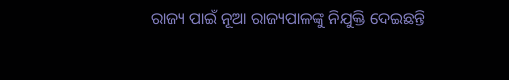ରାଜ୍ୟ ପାଇଁ ନୂଆ ରାଜ୍ୟପାଳଙ୍କୁ ନିଯୁକ୍ତି ଦେଇଛନ୍ତି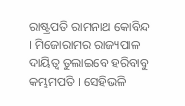ରାଷ୍ଟ୍ରପତି ରାମନାଥ କୋବିନ୍ଦ । ମିଜୋରାମର ରାଜ୍ୟପାଳ ଦାୟିତ୍ବ ତୁଲାଇବେ ହରିବାବୁ କମ୍ଭମପତି । ସେହିଭଳି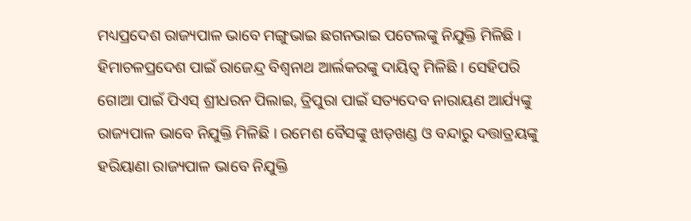ମଧ୍ୟପ୍ରଦେଶ ରାଜ୍ୟପାଳ ଭାବେ ମଙ୍ଗୁଭାଇ ଛଗନଭାଇ ପଟେଲଙ୍କୁ ନିଯୁକ୍ତି ମିଳିଛି । ହିମାଚଳପ୍ରଦେଶ ପାଇଁ ରାଜେନ୍ଦ୍ର ବିଶ୍ୱନାଥ ଆର୍ଲକରଙ୍କୁ ଦାୟିତ୍ବ ମିଳିଛି । ସେହିପରି ଗୋଆ ପାଇଁ ପିଏସ୍ ଶ୍ରୀଧରନ ପିଲାଇ, ତ୍ରିପୁରା ପାଇଁ ସତ୍ୟଦେବ ନାରାୟଣ ଆର୍ଯ୍ୟଙ୍କୁ ରାଜ୍ୟପାଳ ଭାବେ ନିଯୁକ୍ତି ମିଳିଛି । ରମେଶ ବୈସଙ୍କୁ ଝାଡ଼ଖଣ୍ଡ ଓ ବନ୍ଦାରୁ ଦତ୍ତାତ୍ରୟଙ୍କୁ ହରିୟାଣା ରାଜ୍ୟପାଳ ଭାବେ ନିଯୁକ୍ତି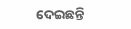ଦେଇଛନ୍ତି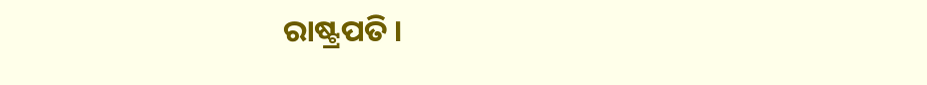ରାଷ୍ଟ୍ରପତି ।